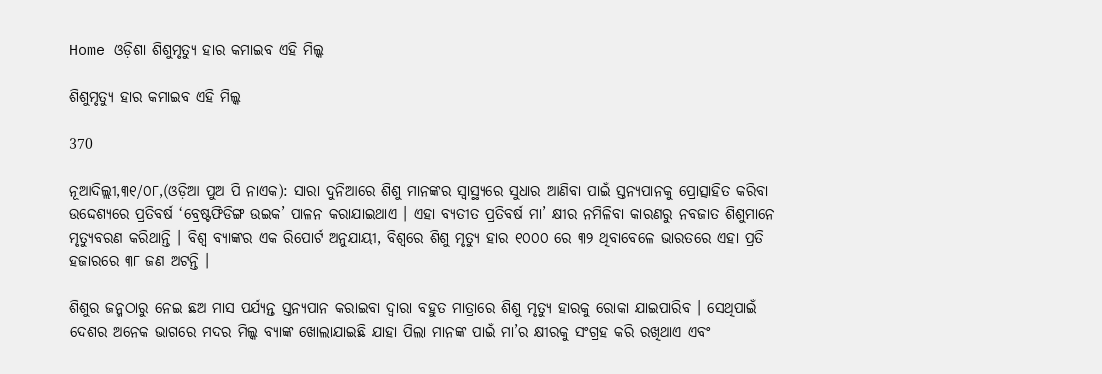Home ଓଡ଼ିଶା ଶିଶୁମୃତ୍ୟୁ ହାର କମାଇବ ଏହି ମିଲ୍କ

ଶିଶୁମୃତ୍ୟୁ ହାର କମାଇବ ଏହି ମିଲ୍କ

370

ନୂଆଦିଲ୍ଲୀ,୩୧/୦୮,(ଓଡ଼ିଆ ପୁଅ ପି ନାଏକ): ସାରା ଦୁନିଆରେ ଶିଶୁ ମାନଙ୍କର ସ୍ୱାସ୍ଥ୍ୟରେ ସୁଧାର ଆଣିବା ପାଇଁ ସ୍ତନ୍ୟପାନକୁ ପ୍ରୋତ୍ସାହିତ କରିବା ଉଦ୍ଦେଶ୍ୟରେ ପ୍ରତିବର୍ଷ ‘ବ୍ରେଷ୍ଟଫିଡିଙ୍ଗ ଉଇକ’ ପାଳନ କରାଯାଇଥାଏ । ଏହା ବ୍ୟତୀତ ପ୍ରତିବର୍ଷ ମା’ କ୍ଷୀର ନମିଳିବା କାରଣରୁ ନବଜାତ ଶିଶୁମାନେ ମୃତ୍ୟୁବରଣ କରିଥାନ୍ତି । ବିଶ୍ଵ ବ୍ୟାଙ୍କର ଏକ ରିପୋର୍ଟ ଅନୁଯାୟୀ, ବିଶ୍ଵରେ ଶିଶୁ ମୃତ୍ୟୁ ହାର ୧୦୦୦ ରେ ୩୨ ଥିବାବେଳେ ଭାରତରେ ଏହା ପ୍ରତି ହଜାରରେ ୩୮ ଜଣ ଅଟନ୍ତି ।

ଶିଶୁର ଜନ୍ମଠାରୁ ନେଇ ଛଅ ମାସ ପର୍ଯ୍ୟନ୍ତ ସ୍ତନ୍ୟପାନ କରାଇବା ଦ୍ୱାରା ବହୁତ ମାତ୍ରାରେ ଶିଶୁ ମୃତ୍ୟୁ ହାରକୁ ରୋକା ଯାଇପାରିବ । ସେଥିପାଇଁ ଦେଶର ଅନେକ ଭାଗରେ ମଦର ମିଲ୍କ ବ୍ୟାଙ୍କ ଖୋଲାଯାଇଛି ଯାହା ପିଲା ମାନଙ୍କ ପାଇଁ ମା’ର କ୍ଷୀରକୁ ସଂଗ୍ରହ କରି ରଖିଥାଏ ଏବଂ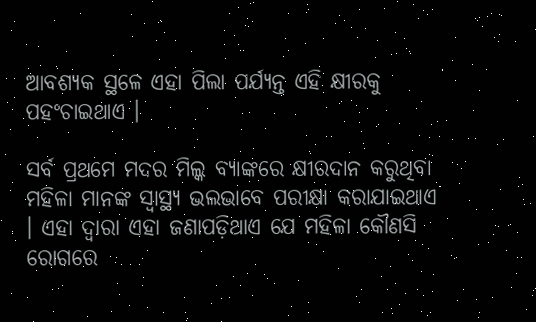ଆବଶ୍ୟକ ସ୍ଥଳେ ଏହା ପିଲା ପର୍ଯ୍ୟନ୍ତ ଏହି କ୍ଷୀରକୁ ପହଂଚାଇଥାଏ ।

ସର୍ବ ପ୍ରଥମେ ମଦର ମିଲ୍କ ବ୍ୟାଙ୍କରେ କ୍ଷୀରଦାନ କରୁଥିବା ମହିଳା ମାନଙ୍କ ସ୍ୱାସ୍ଥ୍ୟ ଭଲଭାବେ ପରୀକ୍ଷା କରାଯାଇଥାଏ । ଏହା ଦ୍ୱାରା ଏହା ଜଣାପଡ଼ିଥାଏ ଯେ ମହିଳା କୌଣସି ରୋଗରେ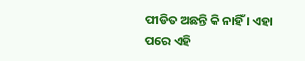ପୀଡିତ ଅଛନ୍ତି କି ନାହିଁ । ଏହା ପରେ ଏହି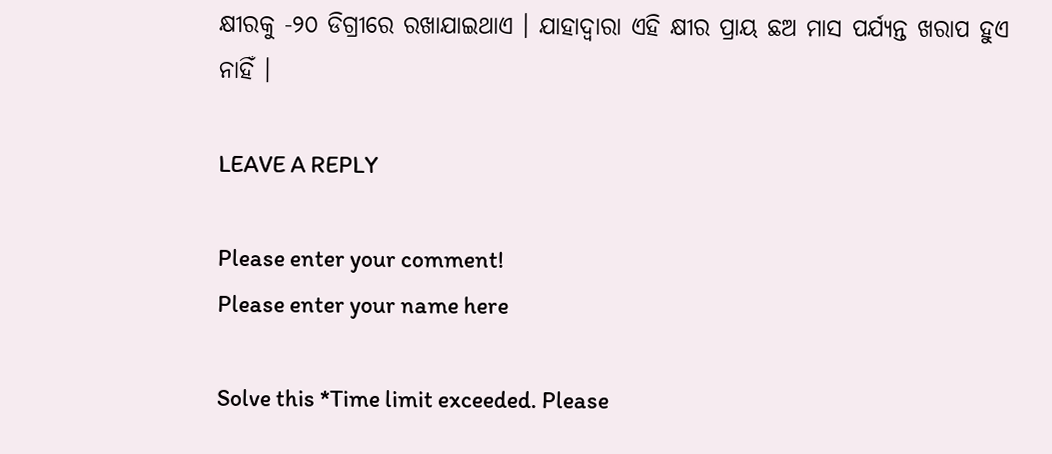କ୍ଷୀରକୁ -୨୦ ଡିଗ୍ରୀରେ ରଖାଯାଇଥାଏ । ଯାହାଦ୍ୱାରା ଏହି କ୍ଷୀର ପ୍ରାୟ ଛଅ ମାସ ପର୍ଯ୍ୟନ୍ତ ଖରାପ ହୁଏ ନାହିଁ ।

LEAVE A REPLY

Please enter your comment!
Please enter your name here

Solve this *Time limit exceeded. Please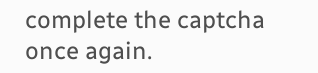complete the captcha once again.